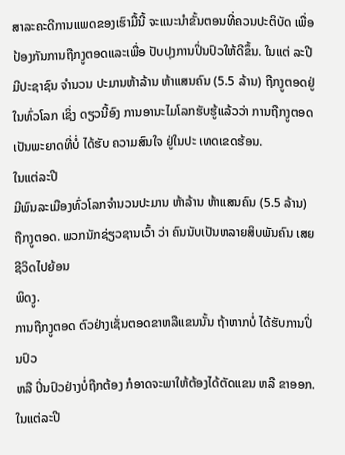ສາລະຄະດີການແພດຂອງເຮົາມື້ນີ້ ຈະແນະນຳຂັ້ນຕອນທີ່ຄວນປະຕິບັດ ເພື່ອປ້ອງກັນການຖືກງູຕອດແລະເພື່ອ ປັບປຸງການປິ່ນປົວໃຫ້ດີຂຶ້ນ. ໃນແຕ່ ລະປີມີປະຊາຊົນ ຈຳນວນ ປະມານຫ້າລ້ານ ຫ້າແສນຄົນ (5.5 ລ້ານ) ຖືກງູຕອດຢູ່ໃນທົ່ວໂລກ ເຊິ່ງ ດຽວນີ້ອົງ ການອານະໄມໂລກຮັບຮູ້ແລ້ວວ່າ ການຖືກງູຕອດເປັນພະຍາດທີ່ບໍ່ ໄດ້ຮັບ ຄວາມສົນໃຈ ຢູ່ໃນປະ ເທດເຂດຮ້ອນ.
ໃນແຕ່ລະປີ
ມີພົນລະເມືອງທົ່ວໂລກຈຳນວນປະມານ ຫ້າລ້ານ ຫ້າແສນຄົນ (5.5 ລ້ານ)
ຖືກງູຕອດ. ພວກນັກຊ່ຽວຊານເວົ້າ ວ່າ ຄົນນັບເປັນຫລາຍສິບພັນຄົນ ເສຍຊີວິດໄປຍ້ອນ
ພິດງູ.
ການຖືກງູຕອດ ຕົວຢ່າງເຊັ່ນຕອດຂາຫລືແຂນນັ້ນ ຖ້າຫາກບໍ່ ໄດ້ຮັບການປິ່ນປົວ
ຫລື ປິ່ນປົວຢ່າງບໍ່ຖືກຕ້ອງ ກໍອາດຈະພາໃຫ້ຕ້ອງໄດ້ຕັດແຂນ ຫລື ຂາອອກ. ໃນແຕ່ລະປີ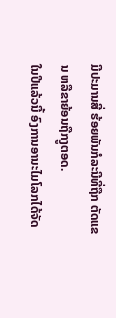ມີປະມານສີ່ ຮ້ອຍພັນກໍລະນີທີ່ຖືກ ຕັດແຂນ ຫລືຂາຍ້ອນຖືກງູຕອດ.
ໃນປີແລ້ວນີ້ ອົງການອານະໄມໂລກໄດ້ຈັດ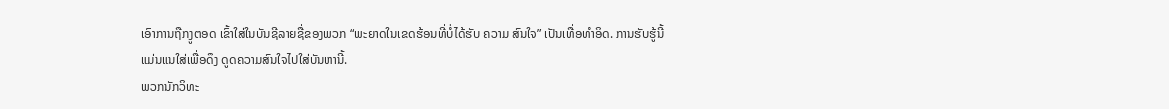ເອົາການຖືກງູຕອດ ເຂົ້າໃສ່ໃນບັນຊີລາຍຊື່ຂອງພວກ “ພະຍາດໃນເຂດຮ້ອນທີ່ບໍ່ໄດ້ຮັບ ຄວາມ ສົນໃຈ” ເປັນເທື່ອທຳອິດ. ການຮັບຮູ້ນີ້ ແມ່ນແນໃສ່ເພື່ອດຶງ ດູດຄວາມສົນໃຈໄປໃສ່ບັນຫານີ້.
ພວກນັກວິທະ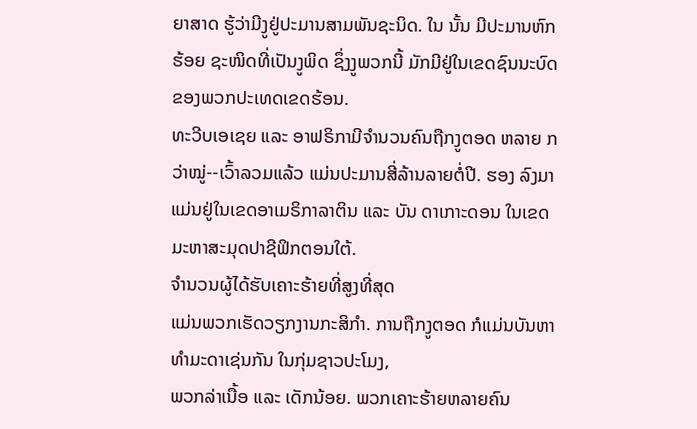ຍາສາດ ຮູ້ວ່າມີງູຢູ່ປະມານສາມພັນຊະນິດ. ໃນ ນັ້ນ ມີປະມານຫົກຮ້ອຍ ຊະໜິດທີ່ເປັນງູພິດ ຊຶ່ງງູພວກນີ້ ມັກມີຢູ່ໃນເຂດຊົນນະບົດ ຂອງພວກປະເທດເຂດຮ້ອນ.
ທະວີບເອເຊຍ ແລະ ອາຟຣິກາມີຈຳນວນຄົນຖືກງູຕອດ ຫລາຍ ກວ່າໝູ່--ເວົ້າລວມແລ້ວ ແມ່ນປະມານສີ່ລ້ານລາຍຕໍ່ປີ. ຮອງ ລົງມາແມ່ນຢູ່ໃນເຂດອາເມຣິກາລາຕິນ ແລະ ບັນ ດາເກາະດອນ ໃນເຂດມະຫາສະມຸດປາຊີຟິກຕອນໃຕ້.
ຈຳນວນຜູ້ໄດ້ຮັບເຄາະຮ້າຍທີ່ສູງທີ່ສຸດ
ແມ່ນພວກເຮັດວຽກງານກະສິກຳ. ການຖືກງູຕອດ ກໍແມ່ນບັນຫາທຳມະດາເຊ່ນກັນ ໃນກຸ່ມຊາວປະໂມງ,
ພວກລ່າເນື້ອ ແລະ ເດັກນ້ອຍ. ພວກເຄາະຮ້າຍຫລາຍຄົນ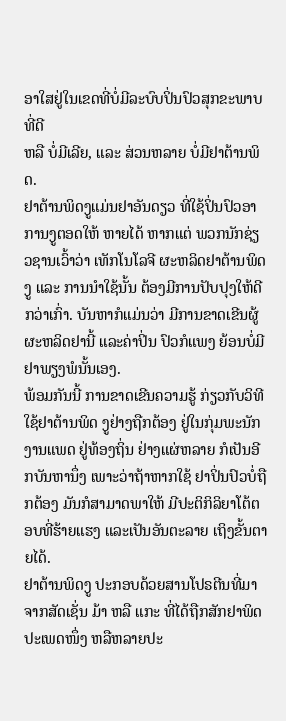ອາໃສຢູ່ໃນເຂດທີ່ບໍ່ມີລະບົບປິ່ນປົວສຸກຂະພາບທີ່ດີ
ຫລື ບໍ່ມີເລີຍ, ແລະ ສ່ວນຫລາຍ ບໍ່ມີຢາຕ້ານພິດ.
ຢາຕ້ານພິດງູແມ່ນຢາອັນດຽວ ທີ່ໃຊ້ປິ່ນປົວອາການງູຕອດໃຫ້ ຫາຍໄດ້ ຫາກແຕ່ ພວກນັກຊ່ຽວຊານເວົ້າວ່າ ເທັກໂນໂລຈີ ຜະຫລິດຢາຕ້ານພິດງູ ແລະ ການນຳໃຊ້ນັ້ນ ຕ້ອງມີການປັບປຸງໃຫ້ດີກວ່າເກົ່າ. ບັນຫາກໍແມ່ນວ່າ ມີການຂາດເຂີນຜູ້ຜະຫລິດຢານີ້ ແລະຄ່າປິ່ນ ປົວກໍແພງ ຍ້ອນບໍ່ມີຢາພຽງພໍນັ້ນເອງ.
ພ້ອມກັນນີ້ ການຂາດເຂີນຄວາມຮູ້ ກ່ຽວກັບວິທີໃຊ້ຢາຕ້ານພິດ ງູຢ່າງຖືກຕ້ອງ ຢູ່ໃນກຸ່ມພະນັກງານແພດ ຢູ່ທ້ອງຖິ່ນ ຢ່າງແຜ່ຫລາຍ ກໍເປັນອີກບັນຫານຶ່ງ ເພາະວ່າຖ້າຫາກໃຊ້ ຢາປິ່ນປົວບໍ່ຖືກຕ້ອງ ມັນກໍສາມາດພາໃຫ້ ມີປະຕິກິລິຍາໂຕ້ຕອບທີ່ຮ້າຍແຮງ ແລະເປັນອັນຕະລາຍ ເຖິງຂັ້ນຕາຍໄດ້.
ຢາຕ້ານພິດງູ ປະກອບດ້ວຍສານໂປຣຕີນທີ່ມາຈາກສັດເຊັ່ນ ມ້າ ຫລື ແກະ ທີ່ໄດ້ຖືກສັກຢາພິດປະເພດໜຶ່ງ ຫລືຫລາຍປະ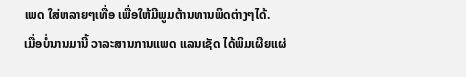ເພດ ໃສ່ຫລາຍໆເທື່ອ ເພື່ອໃຫ້ມີພູມຕ້ານທານພິດຕ່າງໆໄດ້.
ເມື່ອບໍ່ນານມານີ້ ວາລະສານການແພດ ແລນເຊັດ ໄດ້ພິມເຜີຍແຜ່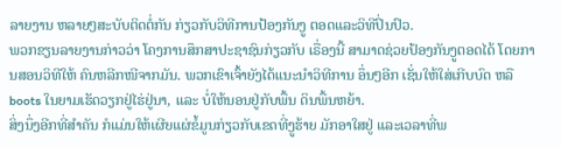ລາຍງານ ຫລາຍໆສະບັບຕິດຕໍ່ກັນ ກ່ຽວກັບວິທີການປ້ອງກັນງູ ຕອດແລະວິທີປິ່ນປົວ.
ພວກຂຽນລາຍງານກ່າວວ່າ ໂຄງການສຶກສາປະຊາຊົນກ່ຽວກັບ ເຣື່ອງນີ້ ສາມາດຊ່ວຍປ້ອງກັນງູຕອດໄດ້ ໂດຍການສອນວິທີໃຫ້ ຄົນຫລີກໜີຈາກມັນ. ພວກເຂົາເຈົ້າຍັງໄດ້ແນະນຳວິທີການ ອຶ່ນໆອີກ ເຊັ່ນໃຫ້ໃສ່ເກີບບົດ ຫລື boots ໃນຍາມເຮັດວຽກຢູ່ໄຮ່ຢູ່ນາ, ແລະ ບໍ່ໃຫ້ນອນຢູ່ກັບພື້ນ ດິນພື້ນຫຍ້າ.
ສິ່ງນຶ່ງອີກທີ່ສຳຄັນ ກໍແມ່ນໃຫ້ເຜີຍແຜ່ຂໍ້ມູນກ່ຽວກັບເຂດທີ່ງູຮ້າຍ ມັກອາໃສຢູ່ ແລະເວລາທີ່ພ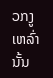ວກງູເຫລົ່ານັ້ນ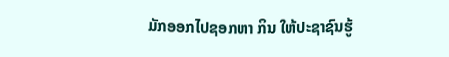ມັກອອກໄປຊອກຫາ ກິນ ໃຫ້ປະຊາຊົນຮູ້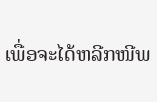ເພື່ອຈະໄດ້ຫລີກໜີພ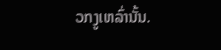ວກງູເຫລົ່ານັ້ນ.